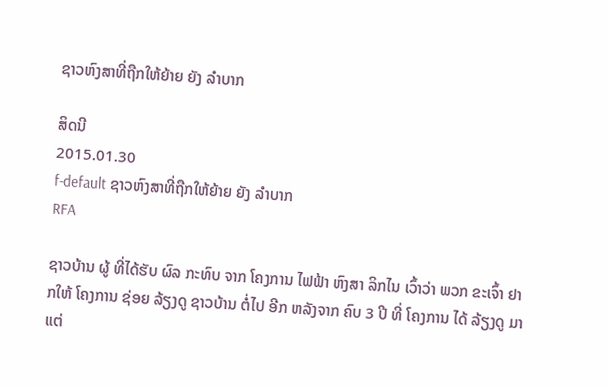ຊາວຫົງສາທີ່ຖືກໃຫ້ຍ້າຍ ຍັງ ລໍາບາກ

ສິດນີ
2015.01.30
f-default ຊາວຫົງສາທີ່ຖືກໃຫ້ຍ້າຍ ຍັງ ລໍາບາກ
RFA

ຊາວບ້ານ ຜູ້ ທີ່ໄດ້ຮັບ ຜົລ ກະທົບ ຈາກ ໂຄງການ ໄຟຟ້າ ຫົງສາ ລິກໄນ ເວົ້າວ່າ ພວກ ຂະເຈົ້າ ຢາກໃຫ້ ໂຄງການ ຊ່ອຍ ລ້ຽງດູ ຊາວບ້ານ ຕໍ່ໄປ ອີກ ຫລັງຈາກ ຄົບ 3 ປີ ທີ່ ໂຄງການ ໄດ້ ລ້ຽງດູ ມາ ແຕ່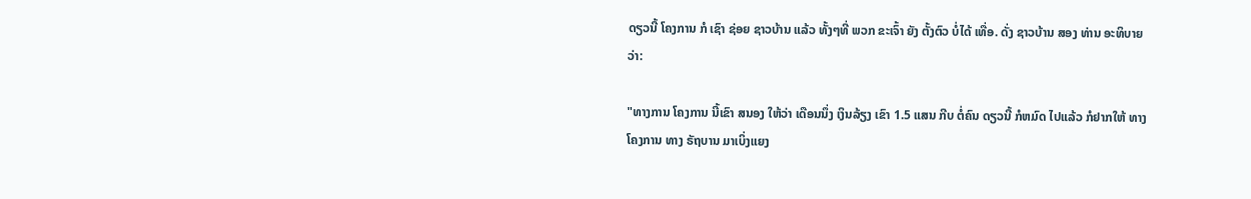ດຽວນີ້ ໂຄງການ ກໍ ເຊົາ ຊ່ອຍ ຊາວບ້ານ ແລ້ວ ທັ້ງໆທີ່ ພວກ ຂະເຈົ້າ ຍັງ ຕັ້ງຕົວ ບໍ່ໄດ້ ເທື່ອ. ດັ່ງ ຊາວບ້ານ ສອງ ທ່ານ ອະທິບາຍ ວ່າ:

"ທາງການ ໂຄງການ ນີ້ເຂົາ ສນອງ ໃຫ້ວ່າ ເດືອນນຶ່ງ ເງິນລ້ຽງ ເຂົາ 1.5 ແສນ ກີບ ຕໍ່ຄົນ ດຽວນີ້ ກໍຫມົດ ໄປແລ້ວ ກໍຢາກໃຫ້ ທາງ ໂຄງການ ທາງ ຣັຖບານ ມາເບິ່ງແຍງ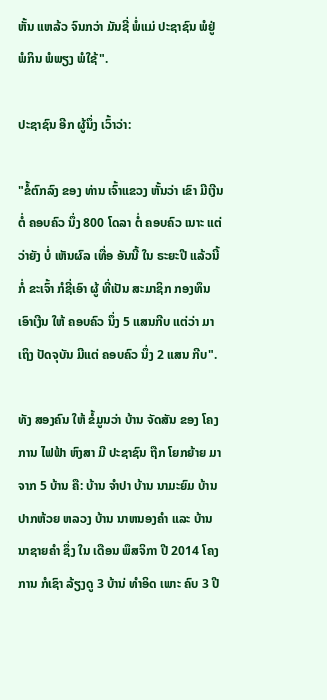ຫັ້ນ ແຫລ້ວ ຈົນກວ່າ ມັນຊີ່ ພໍ່ແມ່ ປະຊາຊົນ ພໍຢູ່ ພໍກິນ ພໍພຽງ ພໍໃຊ້".

ປະຊາຊົນ ອີກ ຜູ້ນຶ່ງ ເວົ້າວ່າ:

"ຂໍ້ຕົກລົງ ຂອງ ທ່ານ ເຈົ້າແຂວງ ຫັ້ນວ່າ ເຂົາ ມີເງີນຕໍ່ ຄອບຄົວ ນຶ່ງ 800 ໂດລາ ຕໍ່ ຄອບຄົວ ເນາະ ແຕ່ວ່າຍັງ ບໍ່ ເຫັນຜົລ ເທື່ອ ອັນນີ້ ໃນ ຣະຍະປີ ແລ້ວນີ້ ກໍ່ ຂະເຈົ້າ ກໍຊີ່ເອົາ ຜູ້ ທີ່ເປັນ ສະມາຊິກ ກອງທຶນ ເອົາເງີນ ໃຫ້ ຄອບຄົວ ນຶ່ງ 5 ແສນກີບ ແຕ່ວ່າ ມາເຖິງ ປັດຈຸບັນ ມີແຕ່ ຄອບຄົວ ນຶ່ງ 2 ແສນ ກີບ".

ທັງ ສອງຄົນ ໃຫ້ ຂໍ້ມູນວ່າ ບ້ານ ຈັດສັນ ຂອງ ໂຄງການ ໄຟຟ້າ ຫົງສາ ມີ ປະຊາຊົນ ຖືກ ໂຍກຍ້າຍ ມາຈາກ 5 ບ້ານ ຄື: ບ້ານ ຈຳປາ ບ້ານ ນາມະຍົມ ບ້ານ ປາກຫ້ວຍ ຫລວງ ບ້ານ ນາຫນອງຄຳ ແລະ ບ້ານ ນາຊາຍຄຳ ຊຶ່ງ ໃນ ເດືອນ ພຶສຈິກາ ປີ 2014 ໂຄງການ ກໍເຊົາ ລ້ຽງດູ 3 ບ້ານ່ ທຳອິດ ເພາະ ຄົບ 3 ປີ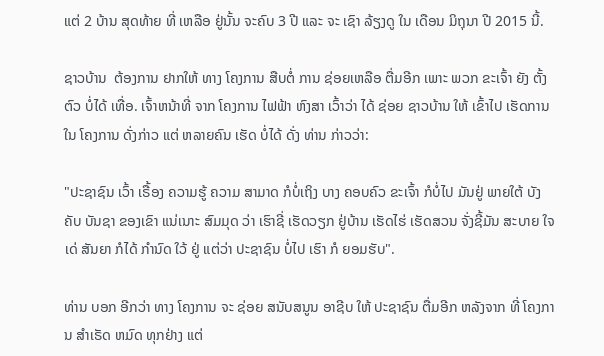ແຕ່ 2 ບ້ານ ສຸດທ້າຍ ທີ່ ເຫລືອ ຢູ່ນັ້ນ ຈະຄົບ 3 ປີ ແລະ ຈະ ເຊົາ ລ້ຽງດູ ໃນ ເດືອນ ມິຖຸນາ ປີ 2015 ນີ້.

ຊາວບ້ານ  ຕ້ອງການ ຢາກໃຫ້ ທາງ ໂຄງການ ສືບຕໍ່ ການ ຊ່ອຍເຫລືອ ຕື່ມອີກ ເພາະ ພວກ ຂະເຈົ້າ ຍັງ ຕັ້ງຕົວ ບໍ່ໄດ້ ເທື່ອ. ເຈົ້າຫນ້າທີ່ ຈາກ ໂຄງການ ໄຟຟ້າ ຫົງສາ ເວົ້າວ່າ ໄດ້ ຊ່ອຍ ຊາວບ້ານ ໃຫ້ ເຂົ້າໄປ ເຮັດການ ໃນ ໂຄງການ ດັ່ງກ່າວ ແຕ່ ຫລາຍຄົນ ເຮັດ ບໍ່ໄດ້ ດັ່ງ ທ່ານ ກ່າວວ່າ:

"ປະຊາຊົນ ເວົ້າ ເຣື້ອງ ຄວາມຮູ້ ຄວາມ ສາມາດ ກໍບໍ່ເຖິງ ບາງ ຄອບຄົວ ຂະເຈົ້າ ກໍບໍ່ໄປ ມັນຢູ່ ພາຍໃຕ້ ບັງຄັບ ບັນຊາ ຂອງເຂົາ ແນ່ເນາະ ສົມມຸດ ວ່າ ເຮົາຊີ່ ເຮັດວຽກ ຢູ່ບ້ານ ເຮັດໄຮ່ ເຮັດສວນ ຈັ່ງຊີ້ມັນ ສະບາຍ ໃຈເດ່ ສັນຍາ ກໍໄດ້ ກຳນົດ ໃວ້ ຢູ່ ແຕ່ວ່າ ປະຊາຊົນ ບໍ່ໄປ ເຮົາ ກໍ ຍອມຮັບ".

ທ່ານ ບອກ ອີກວ່າ ທາງ ໂຄງການ ຈະ ຊ່ອຍ ສນັບສນູນ ອາຊີບ ໃຫ້ ປະຊາຊົນ ຕື່ມອີກ ຫລັງຈາກ ທີ່ ໂຄງການ ສຳເຣັດ ຫມົດ ທຸກຢ່າງ ແຕ່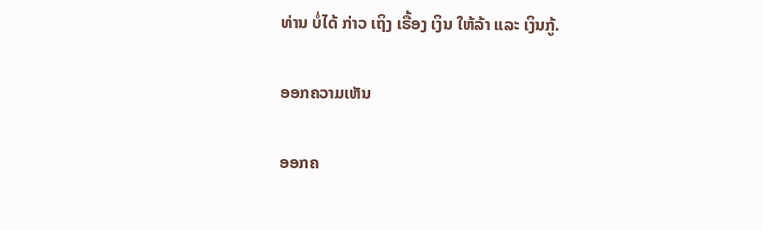ທ່ານ ບໍ່ໄດ້ ກ່າວ ເຖິງ ເຣື້ອງ ເງິນ ໃຫ້ລ້າ ແລະ ເງິນກູ້.

ອອກຄວາມເຫັນ

ອອກຄ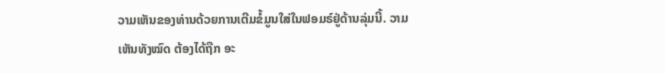ວາມເຫັນຂອງທ່ານດ້ວຍການເຕີມຂໍ້ມູນໃສ່ໃນຟອມຣ໌ຢູ່ດ້ານລຸ່ມນີ້. ວາມເຫັນທັງໝົດ ຕ້ອງໄດ້ຖືກ ອະ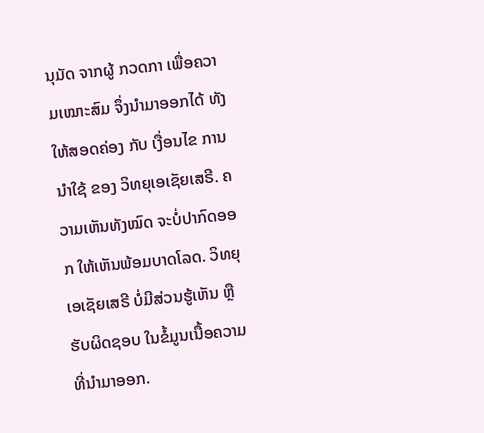ນຸມັດ ຈາກຜູ້ ກວດກາ ເພື່ອຄວາມເໝາະສົມ ຈຶ່ງນໍາມາອອກໄດ້ ທັງໃຫ້ສອດຄ່ອງ ກັບ ເງື່ອນໄຂ ການນຳໃຊ້ ຂອງ ວິທຍຸເອເຊັຍເສຣີ. ຄວາມເຫັນທັງໝົດ ຈະບໍ່ປາກົດອອກ ໃຫ້ເຫັນພ້ອມບາດໂລດ. ວິທຍຸເອເຊັຍເສຣີ ບໍ່ມີສ່ວນຮູ້ເຫັນ ຫຼືຮັບຜິດຊອບ ໃນຂໍ້ມູນເນື້ອຄວາມ ທີ່ນໍາມາອອກ.